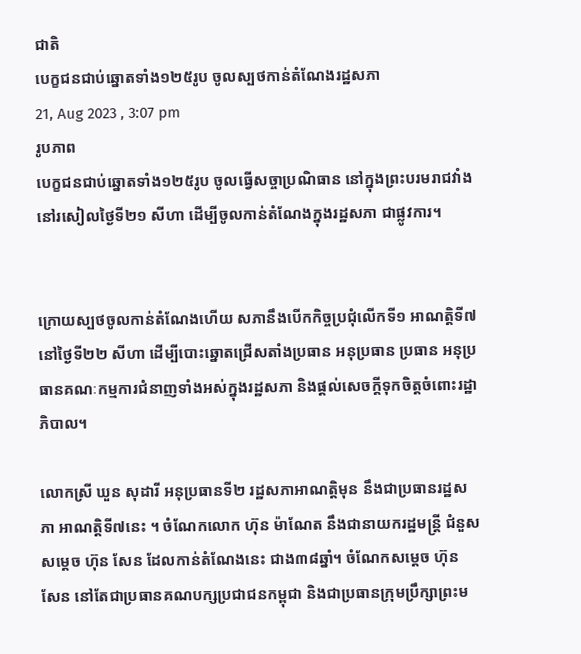ជាតិ
បេក្ខជនជាប់ឆ្នោតទាំង១២៥រូប ចូលស្បថកាន់តំណែងរដ្ឋសភា
21, Aug 2023 , 3:07 pm
រូបភាព
បេក្ខជនជាប់ឆ្នោតទាំង១២៥រូប ចូលធ្វើសច្ចាប្រណិធាន នៅក្នុងព្រះបរមរាជវាំង នៅរសៀលថ្ងៃទី២១ សីហា ដើម្បីចូលកាន់តំណែងក្នុងរដ្ឋសភា ជាផ្លូវការ។


ក្រោយស្បថចូលកាន់តំណែងហើយ សភានឹងបើកកិច្ចប្រជុំលើកទី១ អាណត្តិទី៧ នៅថ្ងៃទី២២ សីហា ដើម្បីបោះឆ្នោតជ្រើសតាំងប្រធាន អនុប្រធាន ប្រធាន អនុប្រធានគណៈកម្មការជំនាញទាំងអស់ក្នុងរដ្ឋសភា និងផ្ដល់សេចក្តីទុកចិត្តចំពោះរដ្ឋាភិបាល។

លោកស្រី ឃួន សុដារី អនុប្រធានទី២ រដ្ឋសភាអាណត្តិមុន នឹងជាប្រធានរដ្ឋសភា អាណត្តិទី៧នេះ ។ ចំណែកលោក ហ៊ុន ម៉ាណែត នឹងជានាយករដ្ឋមន្ត្រី ជំនួសសម្ដេច ហ៊ុន សែន ដែលកាន់តំណែងនេះ ជាង៣៨ឆ្នាំ។ ចំណែកសម្ដេច ហ៊ុន សែន នៅតែជាប្រធានគណបក្សប្រជាជនកម្ពុជា និងជាប្រធានក្រុមប្រឹក្សាព្រះម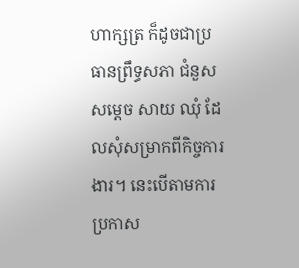ហាក្សត្រ ក៏ដូចជាប្រធានព្រឹទ្ធសភា ជំនួសសម្ដេច សាយ ឈុំ ដែលសុំសម្រាកពីកិច្ចការងារ។ នេះបើតាមការប្រកាស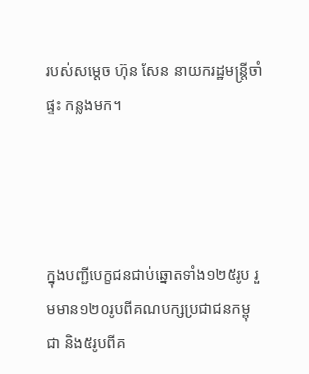របស់សម្ដេច ហ៊ុន សែន នាយករដ្ឋមន្រ្តីចាំផ្ទះ កន្លងមក។




ក្នុងបញ្ជីបេក្ខជនជាប់ឆ្នោតទាំង១២៥រូប រួមមាន១២០រូបពីគណបក្សប្រជាជនកម្ពុជា និង៥រូបពីគ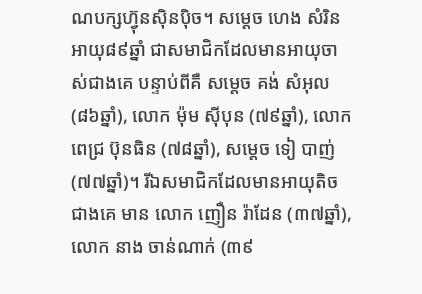ណបក្សហ៊្វុនស៊ិនប៉ិច។ សម្តេច ហេង សំរិន អាយុ៨៩ឆ្នាំ ជាសមាជិកដែលមានអាយុចាស់ជាងគេ បន្ទាប់ពីគឺ សម្តេច គង់ សំអុល (៨៦ឆ្នាំ), លោក ម៉ុម ស៊ីបុន (៧៩ឆ្នាំ), លោក ពេជ្រ ប៊ុនធិន (៧៨ឆ្នាំ), សម្តេច ទៀ បាញ់ (៧៧ឆ្នាំ)។ រីឯសមាជិកដែលមានអាយុតិចជាងគេ មាន លោក ញឿន រ៉ាដែន (៣៧ឆ្នាំ), លោក នាង ចាន់ណាក់ (៣៩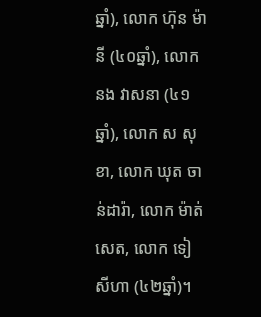ឆ្នាំ), លោក ហ៊ុន ម៉ានី (៤០ឆ្នាំ), លោក នង វាសនា (៤១ឆ្នាំ), លោក ស សុខា, លោក ឃុត ចាន់ដារ៉ា, លោក ម៉ាត់ សេត, លោក ទៀ សីហា (៤២ឆ្នាំ)។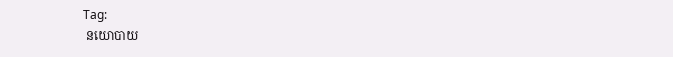Tag:
 នយោបាយ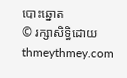បោះឆ្នោត
© រក្សាសិទ្ធិដោយ thmeythmey.com